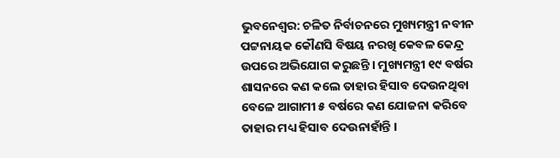ଭୁବନେଶ୍ବର: ଚଳିତ ନିର୍ବାଚନରେ ମୁଖ୍ୟମନ୍ତ୍ରୀ ନବୀନ ପଟ୍ଟନାୟକ କୌଣସି ବିଷୟ ନରଖି କେବଳ କେନ୍ଦ୍ର ଉପରେ ଅଭିଯୋଗ କରୁଛନ୍ତି । ମୁଖ୍ୟମନ୍ତ୍ରୀ ୧୯ ବର୍ଷର ଶାସନରେ କଣ କଲେ ତାହାର ହିସାବ ଦେଉନଥିବା ବେଳେ ଆଗାମୀ ୫ ବର୍ଷରେ କଣ ଯୋଜନା କରିବେ ତାହାର ମଧ୍ୟ ହିସାବ ଦେଉନାହାଁନ୍ତି ।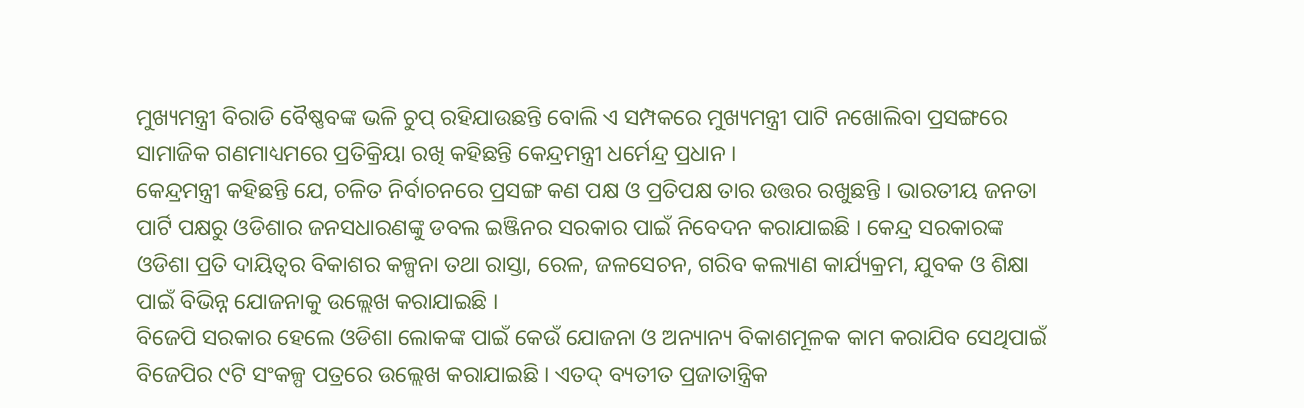ମୁଖ୍ୟମନ୍ତ୍ରୀ ବିରାଡି ବୈଷ୍ଣବଙ୍କ ଭଳି ଚୁପ୍ ରହିଯାଉଛନ୍ତି ବୋଲି ଏ ସମ୍ପକରେ ମୁଖ୍ୟମନ୍ତ୍ରୀ ପାଟି ନଖୋଲିବା ପ୍ରସଙ୍ଗରେ ସାମାଜିକ ଗଣମାଧ୍ୟମରେ ପ୍ରତିକ୍ରିୟା ରଖି କହିଛନ୍ତି କେନ୍ଦ୍ରମନ୍ତ୍ରୀ ଧର୍ମେନ୍ଦ୍ର ପ୍ରଧାନ ।
କେନ୍ଦ୍ରମନ୍ତ୍ରୀ କହିଛନ୍ତି ଯେ, ଚଳିତ ନିର୍ବାଚନରେ ପ୍ରସଙ୍ଗ କଣ ପକ୍ଷ ଓ ପ୍ରତିପକ୍ଷ ତାର ଉତ୍ତର ରଖୁଛନ୍ତି । ଭାରତୀୟ ଜନତା ପାର୍ଟି ପକ୍ଷରୁ ଓଡିଶାର ଜନସଧାରଣଙ୍କୁ ଡବଲ ଇଞ୍ଜିନର ସରକାର ପାଇଁ ନିବେଦନ କରାଯାଇଛି । କେନ୍ଦ୍ର ସରକାରଙ୍କ ଓଡିଶା ପ୍ରତି ଦାୟିତ୍ବର ବିକାଶର କଳ୍ପନା ତଥା ରାସ୍ତା, ରେଳ, ଜଳସେଚନ, ଗରିବ କଲ୍ୟାଣ କାର୍ଯ୍ୟକ୍ରମ, ଯୁବକ ଓ ଶିକ୍ଷା ପାଇଁ ବିଭିନ୍ନ ଯୋଜନାକୁ ଉଲ୍ଲେଖ କରାଯାଇଛି ।
ବିଜେପି ସରକାର ହେଲେ ଓଡିଶା ଲୋକଙ୍କ ପାଇଁ କେଉଁ ଯୋଜନା ଓ ଅନ୍ୟାନ୍ୟ ବିକାଶମୂଳକ କାମ କରାଯିବ ସେଥିପାଇଁ ବିଜେପିର ୯ଟି ସଂକଳ୍ପ ପତ୍ରରେ ଉଲ୍ଲେଖ କରାଯାଇଛି । ଏତଦ୍ ବ୍ୟତୀତ ପ୍ରଜାତାନ୍ତ୍ରିକ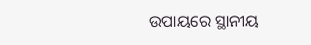ଉପାୟରେ ସ୍ଥାନୀୟ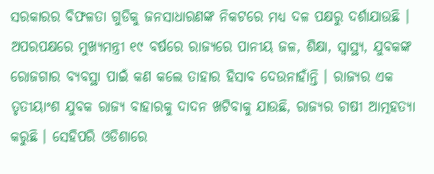ସରକାରର ବିଫଳତା ଗୁଡିକୁ ଜନସାଧାରଣଙ୍କ ନିକଟରେ ମଧ୍ୟ ଦଳ ପକ୍ଷରୁ ଦର୍ଶାଯାଉଛି ।
ଅପରପକ୍ଷରେ ମୁଖ୍ୟମନ୍ତ୍ରୀ ୧୯ ବର୍ଷରେ ରାଜ୍ୟରେ ପାନୀୟ ଜଳ, ଶିକ୍ଷା, ସ୍ବାସ୍ଥ୍ୟ, ଯୁବକଙ୍କ ରୋଜଗାର ବ୍ୟବସ୍ଥା ପାଇଁ କଣ କଲେ ତାହାର ହିସାବ ଦେଉନାହାଁନ୍ତି । ରାଜ୍ୟର ଏକ ତୃତୀୟାଂଶ ଯୁବକ ରାଜ୍ୟ ବାହାରକୁ ଦାଦନ ଖଟିବାକୁ ଯାଉଛି, ରାଜ୍ୟର ଚାଷୀ ଆତ୍ମହତ୍ୟା କରୁଛି । ସେହିପରି ଓଡିଶାରେ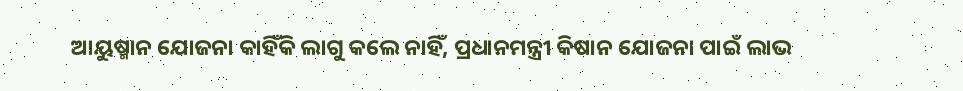ଆୟୁଷ୍ମାନ ଯୋଜନା କାହିଁକି ଲାଗୁ କଲେ ନାହିଁ, ପ୍ରଧାନମନ୍ତ୍ରୀ କିଷାନ ଯୋଜନା ପାଇଁ ଲାଭ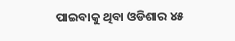ପାଇବାକୁ ଥିବା ଓଡିଶାର ୪୫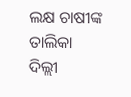ଲକ୍ଷ ଚାଷୀଙ୍କ ତାଲିକା ଦିଲ୍ଲୀ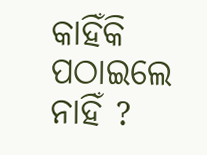କାହିଁକି ପଠାଇଲେ ନାହିଁ ?